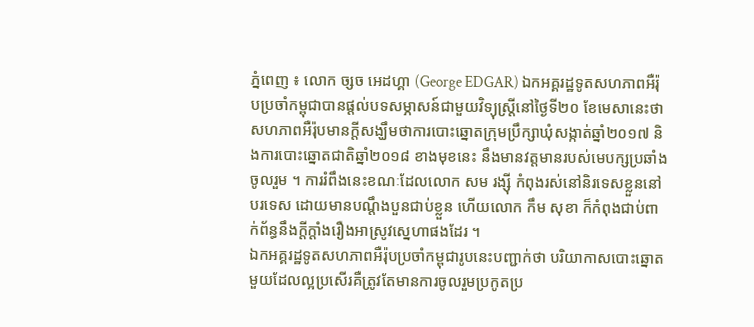ភ្នំពេញ ៖ លោក ច្សច អេដហ្គា (George EDGAR) ឯកអគ្គរដ្ឋទូតសហភាពអឺរ៉ុបប្រចាំកម្ពុជាបានផ្តល់បទសម្ភាសន៍ជាមួយវិទ្យុស្ត្រីនៅថ្ងៃទី២០ ខែមេសានេះថាសហភាពអឺរ៉ុបមានក្តីសង្ឃឹមថាការបោះឆ្នោតក្រុមប្រឹក្សាឃុំសង្កាត់ឆ្នាំ២០១៧ និងការបោះឆ្នោតជាតិឆ្នាំ២០១៨ ខាងមុខនេះ នឹងមានវត្តមានរបស់មេបក្សប្រឆាំងចូលរួម ។ ការរំពឹងនេះខណៈដែលលោក សម រង្ស៊ី កំពុងរស់នៅនិរទេសខ្លួននៅបរទេស ដោយមានបណ្តឹងបួនជាប់ខ្លួន ហើយលោក កឹម សុខា ក៏កំពុងជាប់ពាក់ព័ន្ធនឹងក្តីក្តាំងរឿងអាស្រូវស្នេហាផងដែរ ។
ឯកអគ្គរដ្ឋទូតសហភាពអឺរ៉ុបប្រចាំកម្ពុជារូបនេះបញ្ជាក់ថា បរិយាកាសបោះឆ្នោតមួយដែលល្អប្រសើរគឺត្រូវតែមានការចូលរួមប្រកូតប្រ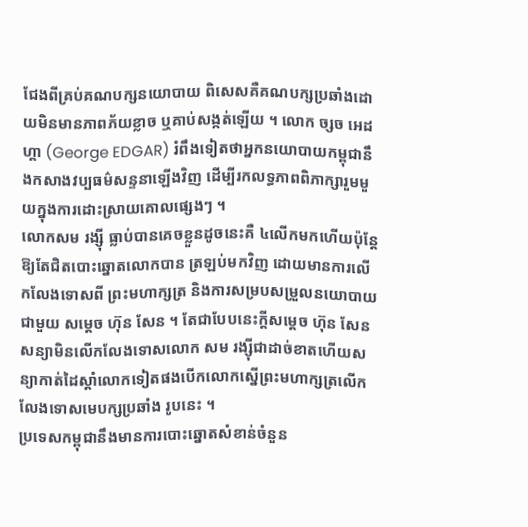ជែងពីគ្រប់គណបក្សនយោបាយ ពិសេសគឺគណបក្សប្រឆាំងដោយមិនមានភាពភ័យខ្លាច ឬគាប់សង្កត់ឡើយ ។ លោក ច្សច អេដហ្គា (George EDGAR) រំពឹងទៀតថាអ្នកនយោបាយកម្ពុជានឹងកសាងវប្បធម៌សន្ទនាឡើងវិញ ដើម្បីរកលទ្ធភាពពិភាក្សារួមមួយក្នុងការដោះស្រាយគោលផ្សេងៗ ។
លោកសម រង្ស៊ី ធ្លាប់បានគេចខ្លួនដូចនេះគឺ ៤លើកមកហើយប៉ុន្តែឱ្យតែជិតបោះឆ្នោតលោកបាន ត្រឡប់មកវិញ ដោយមានការលើកលែងទោសពី ព្រះមហាក្សត្រ និងការសម្របសម្រួលនយោបាយជាមួយ សម្ដេច ហ៊ុន សែន ។ តែជាបែបនេះក្ដីសម្ដេច ហ៊ុន សែន សន្យាមិនលើកលែងទោសលោក សម រង្ស៊ីជាដាច់ខាតហើយសន្យាកាត់ដៃស្ដាំលោកទៀតផងបើកលោកស្នើព្រះមហាក្សត្រលើកលែងទោសមេបក្សប្រឆាំង រូបនេះ ។
ប្រទេសកម្ពុជានឹងមានការបោះឆ្នោតសំខាន់ចំនួន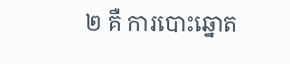២ គឺ ការបោះឆ្នោត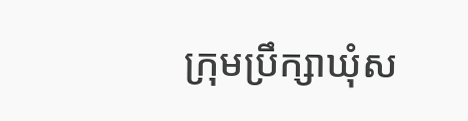ក្រុមប្រឹក្សាឃុំស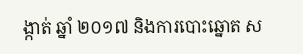ង្កាត់ ឆ្នាំ ២០១៧ និងការបោះឆ្នោត ស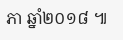ភា ឆ្នាំ២០១៨ ៕